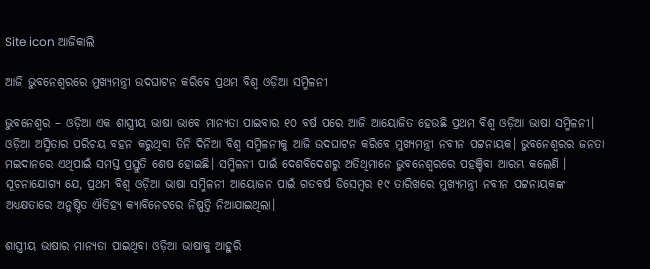Site icon ଆଜିକାଲି

ଆଜି ଭୁବନେଶ୍ବରରେ ମୁଖ୍ୟମନ୍ତ୍ରୀ ଉଦଘାଟନ କରିବେ ପ୍ରଥମ ବିଶ୍ଵ ଓଡ଼ିଆ ସମ୍ମିଳନୀ

ଭୁବନେଶ୍ବର – ଓଡ଼ିଆ ଏକ ଶାସ୍ତ୍ରୀୟ ଭାଷା ଭାବେ ମାନ୍ୟତା ପାଇବାର ୧୦ ବର୍ଷ ପରେ ଆଜି ଆୟୋଜିତ ହେଉଛି ପ୍ରଥମ ବିଶ୍ଵ ଓଡ଼ିଆ ଭାଷା ସମ୍ମିଳନୀ। ଓଡ଼ିଆ ଅସ୍ମିତାର ପରିଚୟ ବହନ କରୁଥିବା ତିନି ଦିନିଆ ବିଶ୍ୱ ସମ୍ମିଳନୀକୁ ଆଜି ଉଦଘାଟନ କରିବେ ମୁଖ୍ୟମନ୍ତ୍ରୀ ନବୀନ ପଟ୍ଟନାୟକ। ଭୁବନେଶ୍ଵରର ଜନତା ମଇଦାନରେ ଏଥିପାଇଁ ସମସ୍ତ ପ୍ରସ୍ତୁତି ଶେଷ ହୋଇଛି। ସମ୍ମିଳନୀ ପାଇଁ ଦେଶବିଦେଶରୁ ଅତିଥିମାନେ ଭୁବନେଶ୍ବରରେ ପହଞ୍ଚିବା ଆରମ୍ଭ କଲେଣି । ସୂଚନାଯୋଗ୍ୟ ଯେ, ପ୍ରଥମ ବିଶ୍ଵ ଓଡ଼ିଆ ଭାଷା ସମ୍ମିଳନୀ ଆୟୋଜନ ପାଇଁ ଗତବର୍ଷ ଡିସେମ୍ବର ୧୯ ତାରିଖରେ ମୁଖ୍ୟମନ୍ତ୍ରୀ ନବୀନ ପଟ୍ଟନାୟକଙ୍କ ଅଧ୍ୟକ୍ଷତାରେ ଅନୁଷ୍ଠିତ ଐତିହ୍ୟ କ୍ୟାବିନେଟରେ ନିଷ୍ପତ୍ତି ନିଆଯାଇଥିଲା।

ଶାସ୍ତ୍ରୀୟ ଭାଷାର ମାନ୍ୟତା ପାଇଥିବା ଓଡ଼ିଆ ଭାଷାକୁ ଆହୁରି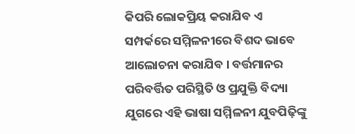କିପରି ଲୋକପ୍ରିୟ କରାଯିବ ଏ ସମ୍ପର୍କରେ ସମ୍ମିଳନୀରେ ବିଶଦ ଭାବେ ଆଲୋଚନା କରାଯିବ । ବର୍ତ୍ତମାନର ପରିବର୍ତ୍ତିତ ପରିସ୍ଥିତି ଓ ପ୍ରଯୁକ୍ତି ବିଦ୍ୟା ଯୁଗରେ ଏହି ଭାଷା ସମ୍ମିଳନୀ ଯୁବପିଢ଼ିଙ୍କୁ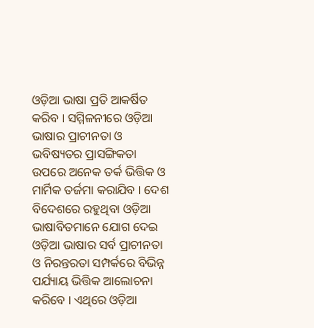ଓଡ଼ିଆ ଭାଷା ପ୍ରତି ଆକର୍ଷିତ କରିବ । ସମ୍ମିଳନୀରେ ଓଡ଼ିଆ ଭାଷାର ପ୍ରାଚୀନତା ଓ ଭବିଷ୍ୟତର ପ୍ରାସଙ୍ଗିକତା ଉପରେ ଅନେକ ତର୍କ ଭିତ୍ତିକ ଓ ମାର୍ମିକ ତର୍ଜମା କରାଯିବ । ଦେଶ ବିଦେଶରେ ରହୁଥିବା ଓଡ଼ିଆ ଭାଷାବିତମାନେ ଯୋଗ ଦେଇ ଓଡ଼ିଆ ଭାଷାର ସର୍ବ ପ୍ରାଚୀନତା ଓ ନିରନ୍ତରତା ସମ୍ପର୍କରେ ବିଭିନ୍ନ ପର୍ଯ୍ୟାୟ ଭିତ୍ତିକ ଆଲୋଚନା କରିବେ । ଏଥିରେ ଓଡ଼ିଆ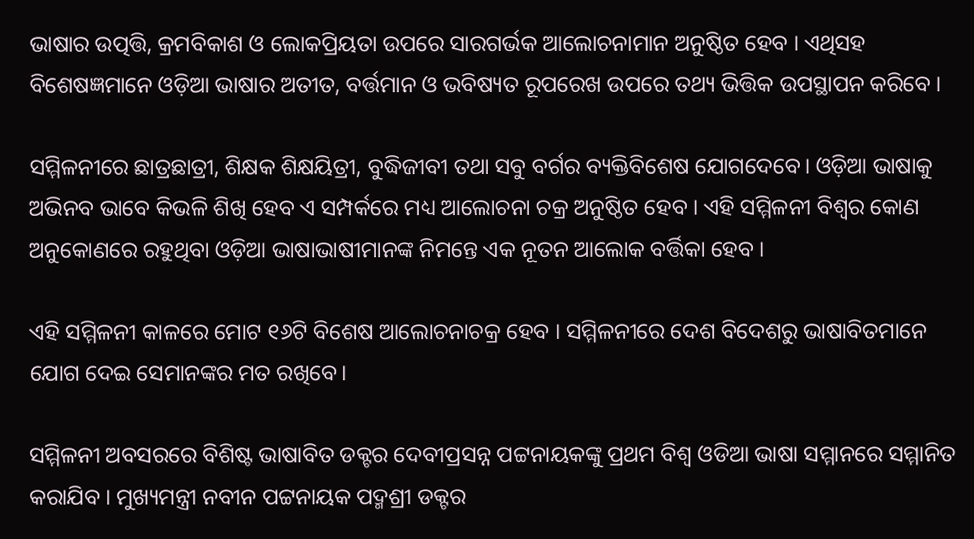ଭାଷାର ଉତ୍ପତ୍ତି, କ୍ରମବିକାଶ ଓ ଲୋକପ୍ରିୟତା ଉପରେ ସାରଗର୍ଭକ ଆଲୋଚନାମାନ ଅନୁଷ୍ଠିତ ହେବ । ଏଥିସହ ବିଶେଷଜ୍ଞମାନେ ଓଡ଼ିଆ ଭାଷାର ଅତୀତ, ବର୍ତ୍ତମାନ ଓ ଭବିଷ୍ୟତ ରୂପରେଖ ଉପରେ ତଥ୍ୟ ଭିତ୍ତିକ ଉପସ୍ଥାପନ କରିବେ ।

ସମ୍ମିଳନୀରେ ଛାତ୍ରଛାତ୍ରୀ, ଶିକ୍ଷକ ଶିକ୍ଷୟିତ୍ରୀ, ବୁଦ୍ଧିଜୀବୀ ତଥା ସବୁ ବର୍ଗର ବ୍ୟକ୍ତିବିଶେଷ ଯୋଗଦେବେ। ଓଡ଼ିଆ ଭାଷାକୁ ଅଭିନବ ଭାବେ କିଭଳି ଶିଖି ହେବ ଏ ସମ୍ପର୍କରେ ମଧ୍ୟ ଆଲୋଚନା ଚକ୍ର ଅନୁଷ୍ଠିତ ହେବ । ଏହି ସମ୍ମିଳନୀ ବିଶ୍ୱର କୋଣ ଅନୁକୋଣରେ ରହୁଥିବା ଓଡ଼ିଆ ଭାଷାଭାଷୀମାନଙ୍କ ନିମନ୍ତେ ଏକ ନୂତନ ଆଲୋକ ବର୍ତ୍ତିକା ହେବ ।

ଏହି ସମ୍ମିଳନୀ କାଳରେ ମୋଟ ୧୬ଟି ବିଶେଷ ଆଲୋଚନାଚକ୍ର ହେବ । ସମ୍ମିଳନୀରେ ଦେଶ ବିଦେଶରୁ ଭାଷାବିତମାନେ ଯୋଗ ଦେଇ ସେମାନଙ୍କର ମତ ରଖିବେ।

ସମ୍ମିଳନୀ ଅବସରରେ ବିଶିଷ୍ଟ ଭାଷାବିତ ଡକ୍ଟର ଦେବୀପ୍ରସନ୍ନ ପଟ୍ଟନାୟକଙ୍କୁ ପ୍ରଥମ ବିଶ୍ଵ ଓଡିଆ ଭାଷା ସମ୍ମାନରେ ସମ୍ମାନିତ କରାଯିବ । ମୁଖ୍ୟମନ୍ତ୍ରୀ ନବୀନ ପଟ୍ଟନାୟକ ପଦ୍ମଶ୍ରୀ ଡକ୍ଟର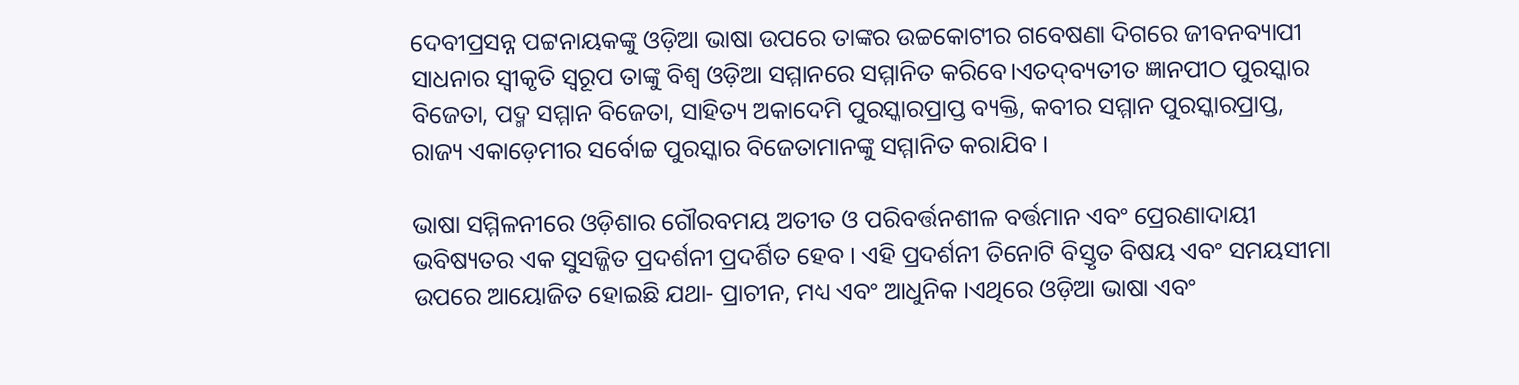ଦେବୀପ୍ରସନ୍ନ ପଟ୍ଟନାୟକଙ୍କୁ ଓଡ଼ିଆ ଭାଷା ଉପରେ ତାଙ୍କର ଉଚ୍ଚକୋଟୀର ଗବେଷଣା ଦିଗରେ ଜୀବନବ୍ୟାପୀ ସାଧନାର ସ୍ୱୀକୃତି ସ୍ଵରୂପ ତାଙ୍କୁ ବିଶ୍ଵ ଓଡ଼ିଆ ସମ୍ମାନରେ ସମ୍ମାନିତ କରିବେ।ଏତଦ୍‌ବ୍ୟତୀତ ଜ୍ଞାନପୀଠ ପୁରସ୍କାର ବିଜେତା, ପଦ୍ମ ସମ୍ମାନ ବିଜେତା, ସାହିତ୍ୟ ଅକାଦେମି ପୁରସ୍କାରପ୍ରାପ୍ତ ବ୍ୟକ୍ତି, କବୀର ସମ୍ମାନ ପୁରସ୍କାରପ୍ରାପ୍ତ, ରାଜ୍ୟ ଏକାଡ଼େମୀର ସର୍ବୋଚ୍ଚ ପୁରସ୍କାର ବିଜେତାମାନଙ୍କୁ ସମ୍ମାନିତ କରାଯିବ ।

ଭାଷା ସମ୍ମିଳନୀରେ ଓଡ଼ିଶାର ଗୌରବମୟ ଅତୀତ ଓ ପରିବର୍ତ୍ତନଶୀଳ ବର୍ତ୍ତମାନ ଏବଂ ପ୍ରେରଣାଦାୟୀ ଭବିଷ୍ୟତର ଏକ ସୁସଜ୍ଜିତ ପ୍ରଦର୍ଶନୀ ପ୍ରଦର୍ଶିତ ହେବ । ଏହି ପ୍ରଦର୍ଶନୀ ତିନୋଟି ବିସ୍ତୃତ ବିଷୟ ଏବଂ ସମୟସୀମା ଉପରେ ଆୟୋଜିତ ହୋଇଛି ଯଥା- ପ୍ରାଚୀନ, ମଧ୍ୟ ଏବଂ ଆଧୁନିକ ।ଏଥିରେ ଓଡ଼ିଆ ଭାଷା ଏବଂ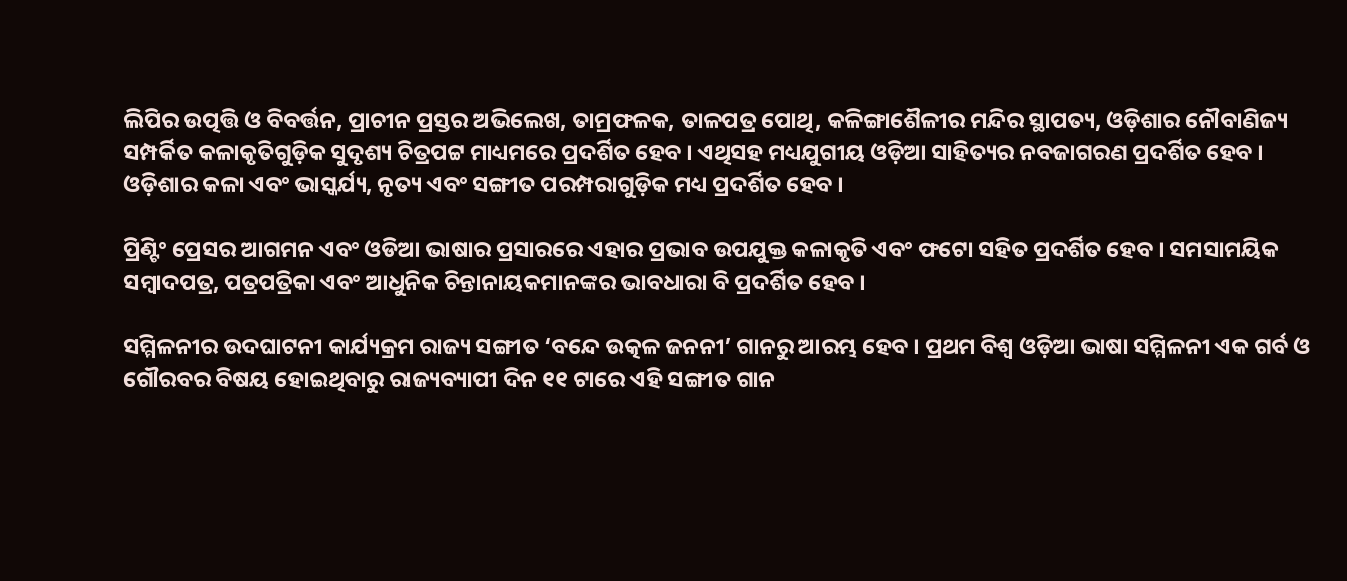ଲିପିର ଉତ୍ପତ୍ତି ଓ ବିବର୍ତ୍ତନ, ପ୍ରାଚୀନ ପ୍ରସ୍ତର ଅଭିଲେଖ, ତାମ୍ରଫଳକ, ତାଳପତ୍ର ପୋଥି, କଳିଙ୍ଗାଶୈଳୀର ମନ୍ଦିର ସ୍ଥାପତ୍ୟ, ଓଡ଼ିଶାର ନୌବାଣିଜ୍ୟ ସମ୍ପର୍କିତ କଳାକୃତିଗୁଡ଼ିକ ସୁଦୃଶ୍ୟ ଚିତ୍ରପଟ୍ଟ ମାଧ୍ୟମରେ ପ୍ରଦର୍ଶିତ ହେବ । ଏଥିସହ ମଧ୍ୟଯୁଗୀୟ ଓଡ଼ିଆ ସାହିତ୍ୟର ନବଜାଗରଣ ପ୍ରଦର୍ଶିତ ହେବ । ଓଡ଼ିଶାର କଳା ଏବଂ ଭାସ୍କର୍ଯ୍ୟ, ନୃତ୍ୟ ଏବଂ ସଙ୍ଗୀତ ପରମ୍ପରାଗୁଡ଼ିକ ମଧ୍ୟ ପ୍ରଦର୍ଶିତ ହେବ ।

ପ୍ରିଣ୍ଟିଂ ପ୍ରେସର ଆଗମନ ଏବଂ ଓଡିଆ ଭାଷାର ପ୍ରସାରରେ ଏହାର ପ୍ରଭାବ ଉପଯୁକ୍ତ କଳାକୃତି ଏବଂ ଫଟୋ ସହିତ ପ୍ରଦର୍ଶିତ ହେବ । ସମସାମୟିକ ସମ୍ବାଦପତ୍ର, ପତ୍ରପତ୍ରିକା ଏବଂ ଆଧୁନିକ ଚିନ୍ତାନାୟକମାନଙ୍କର ଭାବଧାରା ବି ପ୍ରଦର୍ଶିତ ହେବ ।

ସମ୍ମିଳନୀର ଉଦଘାଟନୀ କାର୍ଯ୍ୟକ୍ରମ ରାଜ୍ୟ ସଙ୍ଗୀତ ‘ବନ୍ଦେ ଉତ୍କଳ ଜନନୀ’ ଗାନରୁ ଆରମ୍ଭ ହେବ । ପ୍ରଥମ ବିଶ୍ୱ ଓଡ଼ିଆ ଭାଷା ସମ୍ମିଳନୀ ଏକ ଗର୍ବ ଓ ଗୌରବର ବିଷୟ ହୋଇଥିବାରୁ ରାଜ୍ୟବ୍ୟାପୀ ଦିନ ୧୧ ଟାରେ ଏହି ସଙ୍ଗୀତ ଗାନ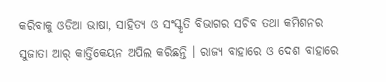କରିବାକୁ ଓଡିଆ ଭାଷା, ସାହିତ୍ୟ ଓ ସଂସ୍କୃତି ବିଭାଗର ସଚିବ ତଥା କମିଶନର ସୁଜାତା ଆର୍ କାର୍ତ୍ତିକେୟନ ଅପିଲ କରିଛନ୍ତି । ରାଜ୍ୟ ବାହାରେ ଓ ଦେଶ ବାହାରେ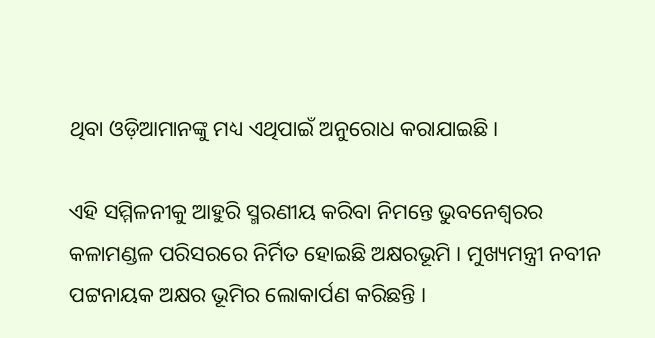ଥିବା ଓଡ଼ିଆମାନଙ୍କୁ ମଧ୍ୟ ଏଥିପାଇଁ ଅନୁରୋଧ କରାଯାଇଛି।

ଏହି ସମ୍ମିଳନୀକୁ ଆହୁରି ସ୍ମରଣୀୟ କରିବା ନିମନ୍ତେ ଭୁବନେଶ୍ଵରର କଳାମଣ୍ଡଳ ପରିସରରେ ନିର୍ମିତ ହୋଇଛି ଅକ୍ଷରଭୂମି । ମୁଖ୍ୟମନ୍ତ୍ରୀ ନବୀନ ପଟ୍ଟନାୟକ ଅକ୍ଷର ଭୂମିର ଲୋକାର୍ପଣ କରିଛନ୍ତି ।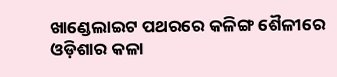ଖାଣ୍ଡେଲାଇଟ ପଥରରେ କଳିଙ୍ଗ ଶୈଳୀରେ ଓଡ଼ିଶାର କଳା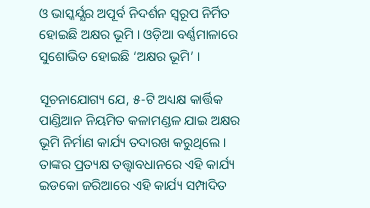ଓ ଭାସ୍କର୍ଯ୍ଯର ଅପୂର୍ବ ନିଦର୍ଶନ ସ୍ବରୂପ ନିର୍ମିତ ହୋଇଛି ଅକ୍ଷର ଭୂମି । ଓଡ଼ିଆ ବର୍ଣ୍ଣମାଳାରେ ସୁଶୋଭିତ ହୋଇଛି ‘ଅକ୍ଷର ଭୂମି’ ।

ସୂଚନାଯୋଗ୍ୟ ଯେ, ୫-ଟି ଅଧ୍ୟକ୍ଷ କାର୍ତ୍ତିକ ପାଣ୍ଡିଆନ ନିୟମିତ କଳାମଣ୍ଡଳ ଯାଇ ଅକ୍ଷର ଭୂମି ନିର୍ମାଣ କାର୍ଯ୍ୟ ତଦାରଖ କରୁଥିଲେ । ତାଙ୍କର ପ୍ରତ୍ୟକ୍ଷ ତତ୍ତ୍ଵାବଧାନରେ ଏହି କାର୍ଯ୍ୟ ଇଡକୋ ଜରିଆରେ ଏହି କାର୍ଯ୍ୟ ସମ୍ପାଦିତ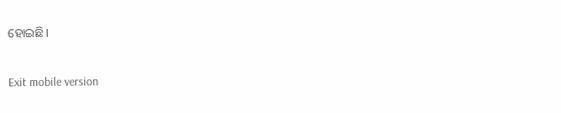ହୋଇଛି।

Exit mobile version